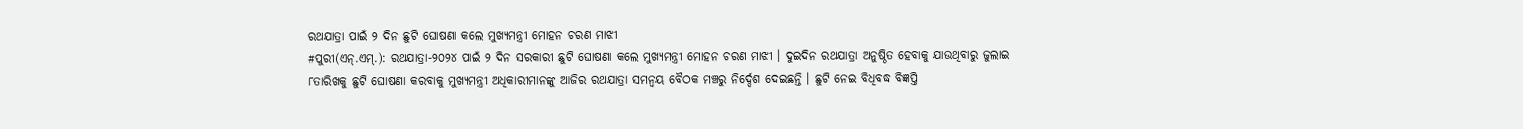ରଥଯାତ୍ରା ପାଇଁ ୨ ଦିନ ଛୁଟି ଘୋଷଣା କଲେ ମୁଖ୍ୟମନ୍ତ୍ରୀ ମୋହନ ଚରଣ ମାଝୀ
#ପୁରୀ(ଏନ୍.ଏମ୍.): ରଥଯାତ୍ରା-୨୦୨୪ ପାଇଁ ୨ ଦିନ ସରକାରୀ ଛୁଟି ଘୋଷଣା କଲେ ମୁଖ୍ୟମନ୍ତ୍ରୀ ମୋହନ ଚରଣ ମାଝୀ । ଦୁଇଦିନ ରଥଯାତ୍ରା ଅନୁଷ୍ଠିତ ହେବାକୁ ଯାଉଥିବାରୁ ଜୁଲାଇ ୮ତାରିଖକୁ ଛୁଟି ଘୋଷଣା କରବାକୁ ମୁଖ୍ୟମନ୍ତ୍ରୀ ଅଧିକାରୀମାନଙ୍କୁ ଆଜିର ରଥଯାତ୍ରା ସମନ୍ୱୟ ବୈଠକ ମଞ୍ଚରୁ ନିର୍ଦ୍ଦେଶ ଦେଇଛନ୍ତି । ଛୁଟି ନେଇ ବିଧିବଦ୍ଧ ବିଜ୍ଞପ୍ତି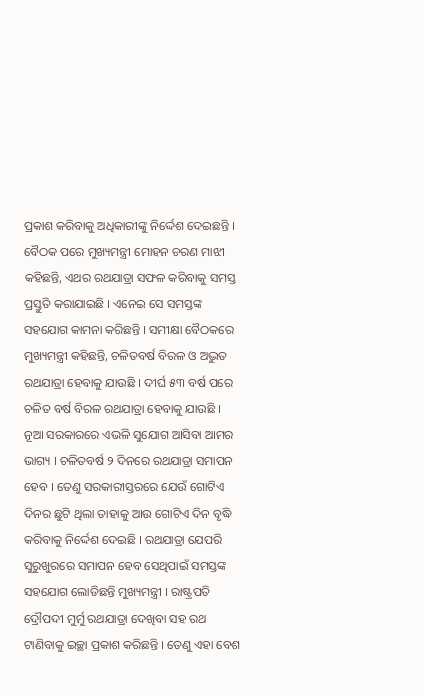ପ୍ରକାଶ କରିବାକୁ ଅଧିକାରୀଙ୍କୁ ନିର୍ଦ୍ଦେଶ ଦେଇଛନ୍ତି । ବୈଠକ ପରେ ମୁଖ୍ୟମନ୍ତ୍ରୀ ମୋହନ ଚରଣ ମାଝୀ କହିଛନ୍ତି, ଏଥର ରଥଯାତ୍ରା ସଫଳ କରିବାକୁ ସମସ୍ତ ପ୍ରସ୍ତୁତି କରାଯାଇଛି । ଏନେଇ ସେ ସମସ୍ତଙ୍କ ସହଯୋଗ କାମନା କରିଛନ୍ତି । ସମୀକ୍ଷା ବୈଠକରେ ମୁଖ୍ୟମନ୍ତ୍ରୀ କହିଛନ୍ତି, ଚଳିତବର୍ଷ ବିରଳ ଓ ଅଦ୍ଭୁତ ରଥଯାତ୍ରା ହେବାକୁ ଯାଉଛି । ଦୀର୍ଘ ୫୩ ବର୍ଷ ପରେ ଚଳିତ ବର୍ଷ ବିରଳ ରଥଯାତ୍ରା ହେବାକୁ ଯାଉଛି । ନୂଆ ସରକାରରେ ଏଭଳି ସୁଯୋଗ ଆସିବା ଆମର ଭାଗ୍ୟ । ଚଳିତବର୍ଷ ୨ ଦିନରେ ରଥଯାତ୍ରା ସମାପନ ହେବ । ତେଣୁ ସରକାରୀସ୍ତରରେ ଯେଉଁ ଗୋଟିଏ ଦିନର ଛୁଟି ଥିଲା ତାହାକୁ ଆଉ ଗୋଟିଏ ଦିନ ବୃଦ୍ଧି କରିବାକୁ ନିର୍ଦ୍ଦେଶ ଦେଇଛି । ରଥଯାତ୍ରା ଯେପରି ସୁରୁଖୁରରେ ସମାପନ ହେବ ସେଥିପାଇଁ ସମସ୍ତଙ୍କ ସହଯୋଗ ଲୋଡିଛନ୍ତି ମୁଖ୍ୟମନ୍ତ୍ରୀ । ରାଷ୍ଟ୍ରପତି ଦ୍ରୌପଦୀ ମୁର୍ମୁ ରଥଯାତ୍ରା ଦେଖିବା ସହ ରଥ ଟାଣିବାକୁ ଇଚ୍ଛା ପ୍ରକାଶ କରିଛନ୍ତି । ତେଣୁ ଏହା ବେଶ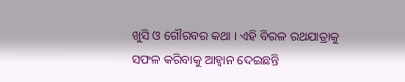ଖୁସି ଓ ଗୌରବର କଥା । ଏହି ବିରଳ ରଥଯାତ୍ରାକୁ ସଫଳ କରିବାକୁ ଆହ୍ୱାନ ଦେଇଛନ୍ତି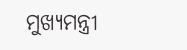ମୁଖ୍ୟମନ୍ତ୍ରୀ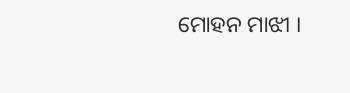ମୋହନ ମାଝୀ ।